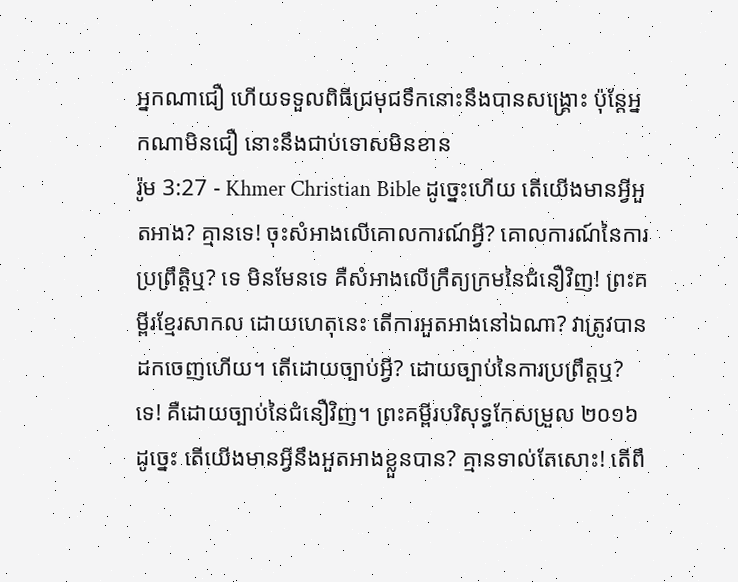អ្នកណាជឿ ហើយទទួលពិធីជ្រមុជទឹកនោះនឹងបានសង្គ្រោះ ប៉ុន្ដែអ្នកណាមិនជឿ នោះនឹងជាប់ទោសមិនខាន
រ៉ូម 3:27 - Khmer Christian Bible ដូច្នេះហើយ តើយើងមានអ្វីអួតអាង? គ្មានទេ! ចុះសំអាងលើគោលការណ៍អ្វី? គោលការណ៍នៃការប្រព្រឹត្ដិឬ? ទេ មិនមែនទេ គឺសំអាងលើក្រឹត្យក្រមនៃជំនឿវិញ! ព្រះគម្ពីរខ្មែរសាកល ដោយហេតុនេះ តើការអួតអាងនៅឯណា? វាត្រូវបានដកចេញហើយ។ តើដោយច្បាប់អ្វី? ដោយច្បាប់នៃការប្រព្រឹត្តឬ? ទេ! គឺដោយច្បាប់នៃជំនឿវិញ។ ព្រះគម្ពីរបរិសុទ្ធកែសម្រួល ២០១៦ ដូច្នេះ តើយើងមានអ្វីនឹងអួតអាងខ្លួនបាន? គ្មានទាល់តែសោះ! តើពឹ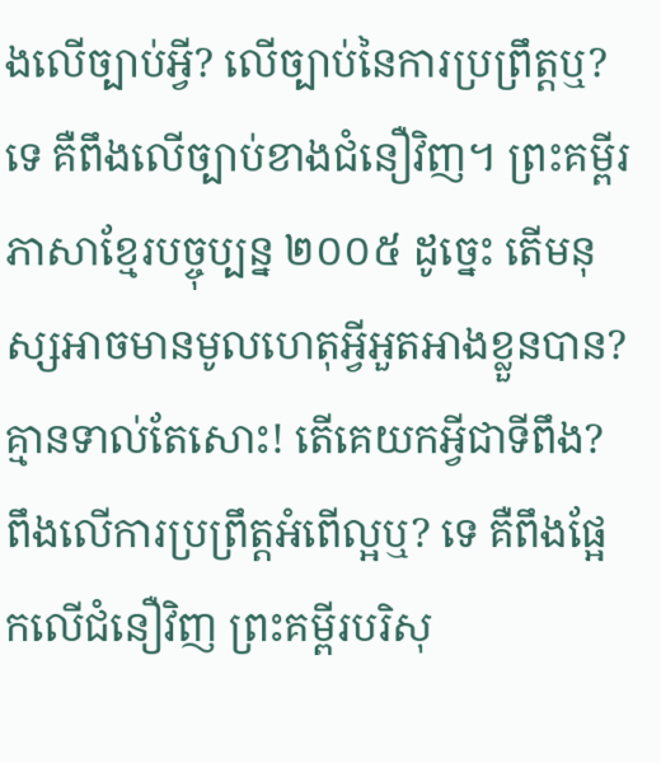ងលើច្បាប់អ្វី? លើច្បាប់នៃការប្រព្រឹត្តឬ? ទេ គឺពឹងលើច្បាប់ខាងជំនឿវិញ។ ព្រះគម្ពីរភាសាខ្មែរបច្ចុប្បន្ន ២០០៥ ដូច្នេះ តើមនុស្សអាចមានមូលហេតុអ្វីអួតអាងខ្លួនបាន? គ្មានទាល់តែសោះ! តើគេយកអ្វីជាទីពឹង? ពឹងលើការប្រព្រឹត្តអំពើល្អឬ? ទេ គឺពឹងផ្អែកលើជំនឿវិញ ព្រះគម្ពីរបរិសុ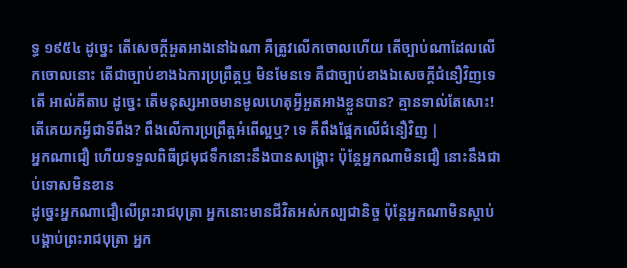ទ្ធ ១៩៥៤ ដូច្នេះ តើសេចក្ដីអួតអាងនៅឯណា គឺត្រូវលើកចោលហើយ តើច្បាប់ណាដែលលើកចោលនោះ តើជាច្បាប់ខាងឯការប្រព្រឹត្តឬ មិនមែនទេ គឺជាច្បាប់ខាងឯសេចក្ដីជំនឿវិញទេតើ អាល់គីតាប ដូច្នេះ តើមនុស្សអាចមានមូលហេតុអ្វីអួតអាងខ្លួនបាន? គ្មានទាល់តែសោះ! តើគេយកអ្វីជាទីពឹង? ពឹងលើការប្រព្រឹត្ដអំពើល្អឬ? ទេ គឺពឹងផ្អែកលើជំនឿវិញ |
អ្នកណាជឿ ហើយទទួលពិធីជ្រមុជទឹកនោះនឹងបានសង្គ្រោះ ប៉ុន្ដែអ្នកណាមិនជឿ នោះនឹងជាប់ទោសមិនខាន
ដូច្នេះអ្នកណាជឿលើព្រះរាជបុត្រា អ្នកនោះមានជីវិតអស់កល្បជានិច្ច ប៉ុន្ដែអ្នកណាមិនស្ដាប់បង្គាប់ព្រះរាជបុត្រា អ្នក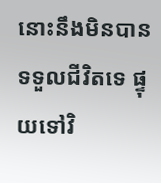នោះនឹងមិនបានទទួលជីវិតទេ ផ្ទុយទៅវិ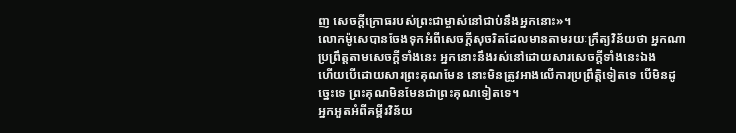ញ សេចក្ដីក្រោធរបស់ព្រះជាម្ចាស់នៅជាប់នឹងអ្នកនោះ»។
លោកម៉ូសេបានចែងទុកអំពីសេចក្ដីសុចរិតដែលមានតាមរយៈក្រឹត្យវិន័យថា អ្នកណាប្រព្រឹត្តតាមសេចក្ដីទាំងនេះ អ្នកនោះនឹងរស់នៅដោយសារសេចក្ដីទាំងនេះឯង
ហើយបើដោយសារព្រះគុណមែន នោះមិនត្រូវអាងលើការប្រព្រឹត្តិទៀតទេ បើមិនដូច្នេះទេ ព្រះគុណមិនមែនជាព្រះគុណទៀតទេ។
អ្នកអួតអំពីគម្ពីរវិន័យ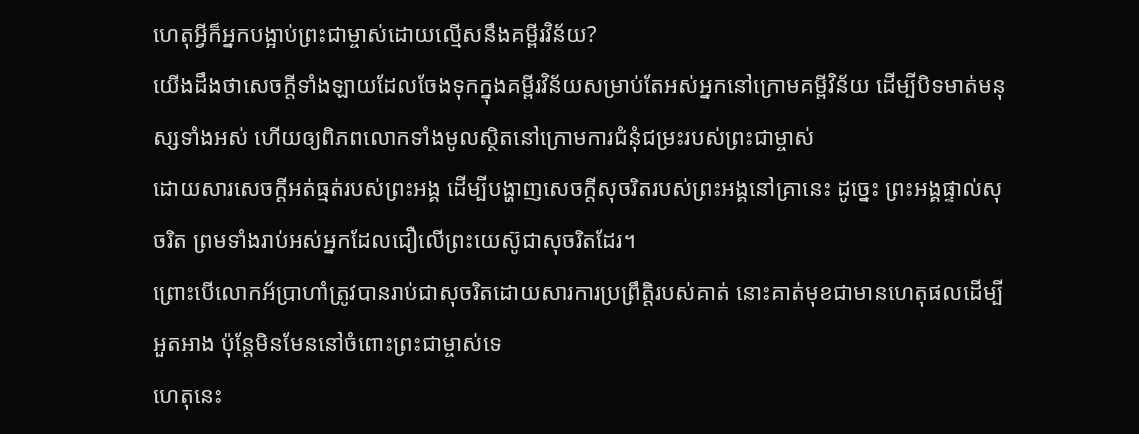ហេតុអ្វីក៏អ្នកបង្អាប់ព្រះជាម្ចាស់ដោយល្មើសនឹងគម្ពីរវិន័យ?
យើងដឹងថាសេចក្ដីទាំងឡាយដែលចែងទុកក្នុងគម្ពីរវិន័យសម្រាប់តែអស់អ្នកនៅក្រោមគម្ពីវិន័យ ដើម្បីបិទមាត់មនុស្សទាំងអស់ ហើយឲ្យពិភពលោកទាំងមូលស្ថិតនៅក្រោមការជំនុំជម្រះរបស់ព្រះជាម្ចាស់
ដោយសារសេចក្ដីអត់ធ្មត់របស់ព្រះអង្គ ដើម្បីបង្ហាញសេចក្ដីសុចរិតរបស់ព្រះអង្គនៅគ្រានេះ ដូច្នេះ ព្រះអង្គផ្ទាល់សុចរិត ព្រមទាំងរាប់អស់អ្នកដែលជឿលើព្រះយេស៊ូជាសុចរិតដែរ។
ព្រោះបើលោកអ័ប្រាហាំត្រូវបានរាប់ជាសុចរិតដោយសារការប្រព្រឹត្តិរបស់គាត់ នោះគាត់មុខជាមានហេតុផលដើម្បីអួតអាង ប៉ុន្ដែមិនមែននៅចំពោះព្រះជាម្ចាស់ទេ
ហេតុនេះ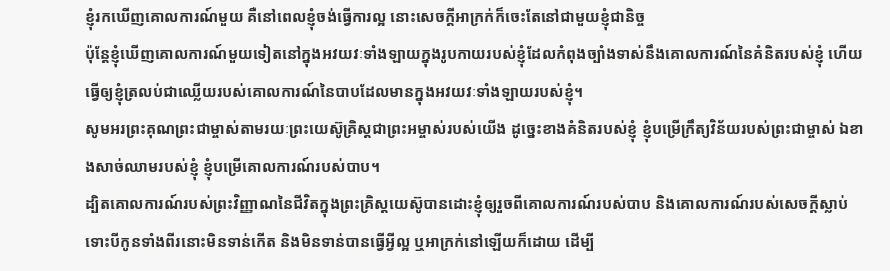ខ្ញុំរកឃើញគោលការណ៍មួយ គឺនៅពេលខ្ញុំចង់ធ្វើការល្អ នោះសេចក្ដីអាក្រក់ក៏ចេះតែនៅជាមួយខ្ញុំជានិច្ច
ប៉ុន្ដែខ្ញុំឃើញគោលការណ៍មួយទៀតនៅក្នុងអវយវៈទាំងឡាយក្នុងរូបកាយរបស់ខ្ញុំដែលកំពុងច្បាំងទាស់នឹងគោលការណ៍នៃគំនិតរបស់ខ្ញុំ ហើយធ្វើឲ្យខ្ញុំត្រលប់ជាឈ្លើយរបស់គោលការណ៍នៃបាបដែលមានក្នុងអវយវៈទាំងឡាយរបស់ខ្ញុំ។
សូមអរព្រះគុណព្រះជាម្ចាស់តាមរយៈព្រះយេស៊ូគ្រិស្ដជាព្រះអម្ចាស់របស់យើង ដូច្នេះខាងគំនិតរបស់ខ្ញុំ ខ្ញុំបម្រើក្រឹត្យវិន័យរបស់ព្រះជាម្ចាស់ ឯខាងសាច់ឈាមរបស់ខ្ញុំ ខ្ញុំបម្រើគោលការណ៍របស់បាប។
ដ្បិតគោលការណ៍របស់ព្រះវិញ្ញាណនៃជីវិតក្នុងព្រះគ្រិស្ដយេស៊ូបានដោះខ្ញុំឲ្យរួចពីគោលការណ៍របស់បាប និងគោលការណ៍របស់សេចក្ដីស្លាប់
ទោះបីកូនទាំងពីរនោះមិនទាន់កើត និងមិនទាន់បានធ្វើអ្វីល្អ ឬអាក្រក់នៅឡើយក៏ដោយ ដើម្បី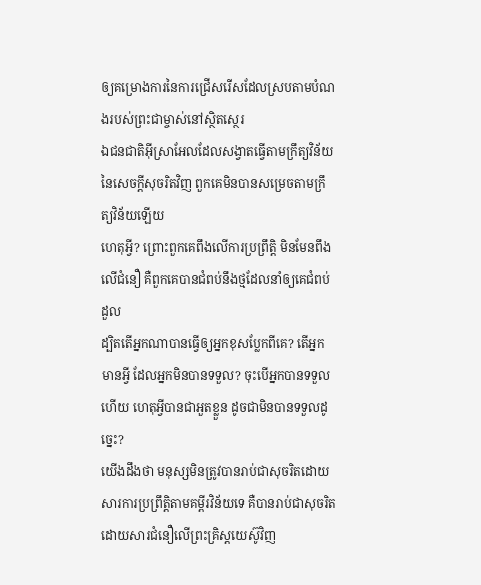ឲ្យគម្រោងការនៃការជ្រើសរើសដែលស្របតាមបំណងរបស់ព្រះជាម្ចាស់នៅស្ថិតស្ថេរ
ឯជនជាតិអ៊ីស្រាអែលដែលសង្វាតធ្វើតាមក្រឹត្យវិន័យនៃសេចក្ដីសុចរិតវិញ ពួកគេមិនបានសម្រេចតាមក្រឹត្យវិន័យឡើយ
ហេតុអ្វី? ព្រោះពួកគេពឹងលើការប្រព្រឹត្ដិ មិនមែនពឹងលើជំនឿ គឺពួកគេបានជំពប់នឹងថ្មដែលនាំឲ្យគេជំពប់ដួល
ដ្បិតតើអ្នកណាបានធ្វើឲ្យអ្នកខុសប្លែកពីគេ? តើអ្នកមានអ្វី ដែលអ្នកមិនបានទទួល? ចុះបើអ្នកបានទទួលហើយ ហេតុអ្វីបានជាអួតខ្លួន ដូចជាមិនបានទទួលដូច្នេះ?
យើងដឹងថា មនុស្សមិនត្រូវបានរាប់ជាសុចរិតដោយសារការប្រព្រឹត្តិតាមគម្ពីរវិន័យទេ គឺបានរាប់ជាសុចរិតដោយសារជំនឿលើព្រះគ្រិស្ដយេស៊ូវិញ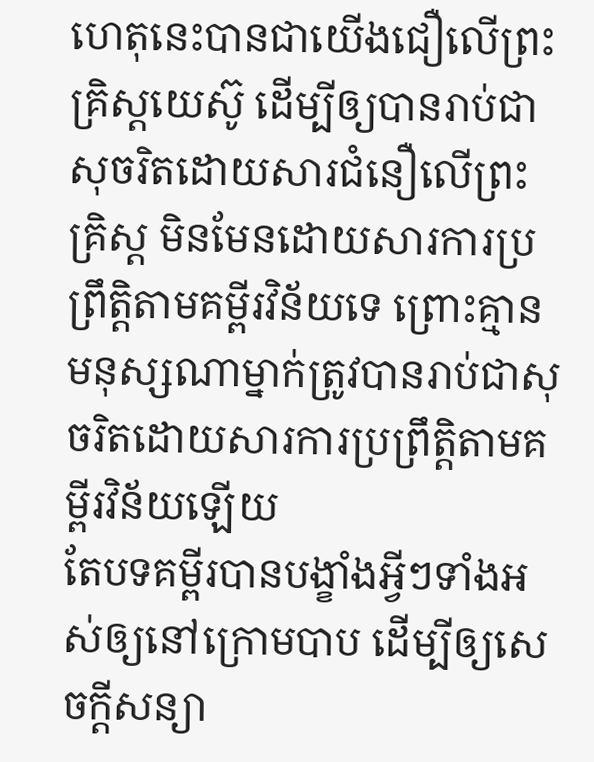ហេតុនេះបានជាយើងជឿលើព្រះគ្រិស្ដយេស៊ូ ដើម្បីឲ្យបានរាប់ជាសុចរិតដោយសារជំនឿលើព្រះគ្រិស្ដ មិនមែនដោយសារការប្រព្រឹត្តិតាមគម្ពីរវិន័យទេ ព្រោះគ្មានមនុស្សណាម្នាក់ត្រូវបានរាប់ជាសុចរិតដោយសារការប្រព្រឹត្តិតាមគម្ពីរវិន័យឡើយ
តែបទគម្ពីរបានបង្ខាំងអ្វីៗទាំងអស់ឲ្យនៅក្រោមបាប ដើម្បីឲ្យសេចក្ដីសន្យា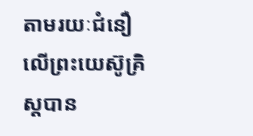តាមរយៈជំនឿលើព្រះយេស៊ូគ្រិស្ដបាន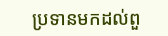ប្រទានមកដល់ពួ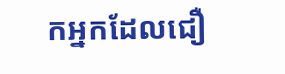កអ្នកដែលជឿ